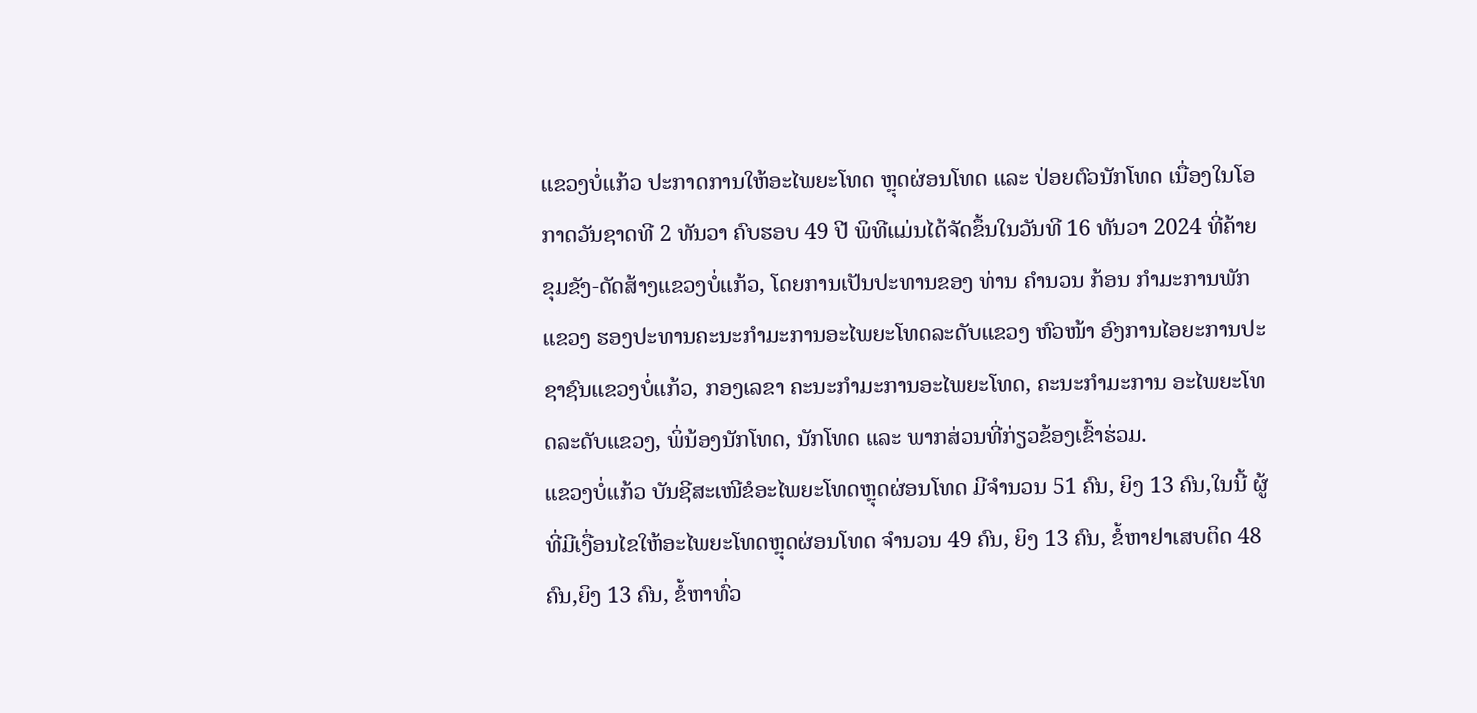ແຂວງບໍ່ແກ້ວ ປະກາດການໃຫ້ອະໄພຍະໂທດ ຫຼຸດຜ່ອນໂທດ ແລະ ປ່ອຍຕົວນັກໂທດ ເນື່ອງໃນໂອກາດວັນຊາດທີ 2 ທັນວາ ຄົບຮອບ 49 ປີ ພິທີແມ່ນໄດ້ຈັດຂຶ້ນໃນວັນທີ 16 ທັນວາ 2024 ທີ່ຄ້າຍຂຸມຂັງ-ດັດສ້າງແຂວງບໍ່ແກ້ວ, ໂດຍການເປັນປະທານຂອງ ທ່ານ ຄໍານວນ ກ້ອນ ກຳມະການພັກແຂວງ ຮອງປະທານຄະນະກຳມະການອະໄພຍະໂທດລະດັບແຂວງ ຫົວໜ້າ ອົງການໄອຍະການປະຊາຊົນແຂວງບໍ່ແກ້ວ, ກອງເລຂາ ຄະນະກຳມະການອະໄພຍະໂທດ, ຄະນະກຳມະການ ອະໄພຍະໂທດລະດັບແຂວງ, ພິ່ນ້ອງນັກໂທດ, ນັກໂທດ ແລະ ພາກສ່ວນທີ່ກ່ຽວຂ້ອງເຂົ້າຮ່ວມ.
ແຂວງບໍ່ແກ້ວ ບັນຊີສະເໜີຂໍອະໄພຍະໂທດຫຼຸດຜ່ອນໂທດ ມີຈໍານວນ 51 ຄົນ, ຍິງ 13 ຄົນ,ໃນນີ້ ຜູ້ທີ່ມີເງື່ອນໄຂໃຫ້ອະໄພຍະໂທດຫຼຸດຜ່ອນໂທດ ຈໍານວນ 49 ຄົນ, ຍິງ 13 ຄົນ, ຂໍ້ຫາຢາເສບຕິດ 48 ຄົນ,ຍິງ 13 ຄົນ, ຂໍ້ຫາທົ່ວ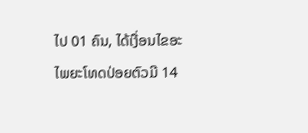ໄປ 01 ຄົນ, ໄດ້ເງື່ອນໄຂອະໄພຍະໂທດປ່ອຍຕົວມີ 14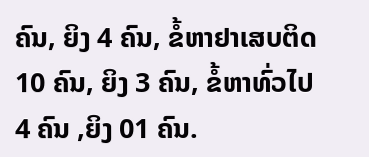ຄົນ, ຍິງ 4 ຄົນ, ຂໍ້ຫາຢາເສບຕິດ 10 ຄົນ, ຍິງ 3 ຄົນ, ຂໍ້ຫາທົ່ວໄປ 4 ຄົນ ,ຍິງ 01 ຄົນ.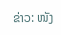ຂ່າວ: ໜັງ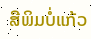ສືພິມບໍ່ແກ້ວ